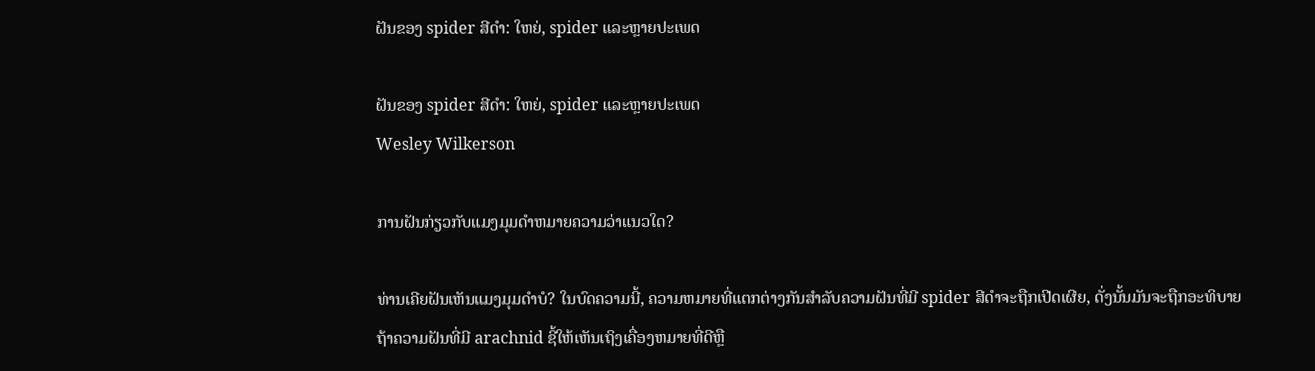ຝັນຂອງ spider ສີດໍາ: ໃຫຍ່, spider ແລະຫຼາຍປະເພດ

ຝັນຂອງ spider ສີດໍາ: ໃຫຍ່, spider ແລະຫຼາຍປະເພດ
Wesley Wilkerson

ການຝັນກ່ຽວກັບແມງມຸມດໍາຫມາຍຄວາມວ່າແນວໃດ?

ທ່ານເຄີຍຝັນເຫັນແມງມຸມດຳບໍ? ໃນບົດຄວາມນີ້, ຄວາມຫມາຍທີ່ແຕກຕ່າງກັນສໍາລັບຄວາມຝັນທີ່ມີ spider ສີດໍາຈະຖືກເປີດເຜີຍ, ດັ່ງນັ້ນມັນຈະຖືກອະທິບາຍຖ້າຄວາມຝັນທີ່ມີ arachnid ຊີ້ໃຫ້ເຫັນເຖິງເຄື່ອງຫມາຍທີ່ດີຫຼື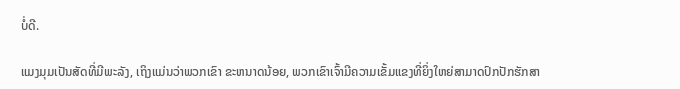ບໍ່ດີ.

ແມງມຸມເປັນສັດທີ່ມີພະລັງ, ເຖິງແມ່ນວ່າພວກເຂົາ ຂະຫນາດນ້ອຍ, ພວກເຂົາເຈົ້າມີຄວາມເຂັ້ມແຂງທີ່ຍິ່ງໃຫຍ່ສາມາດປົກປັກຮັກສາ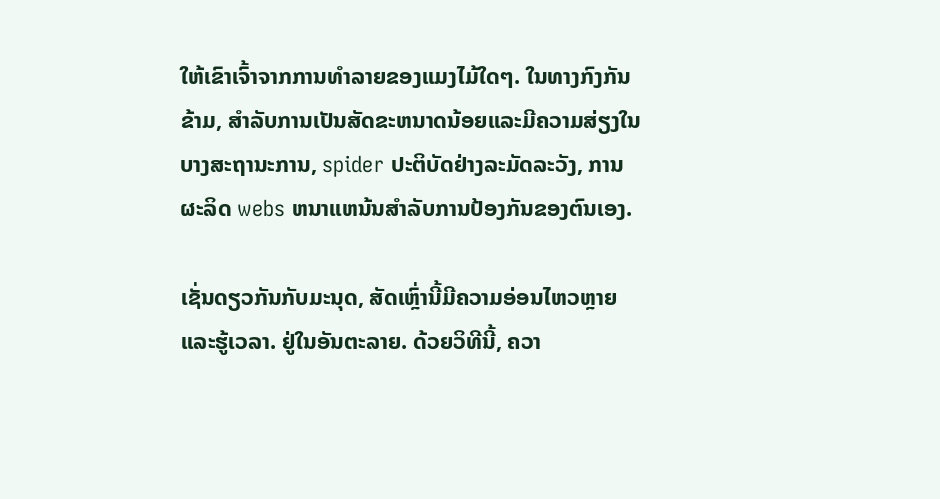ໃຫ້ເຂົາເຈົ້າຈາກການທໍາລາຍຂອງແມງໄມ້ໃດໆ. ໃນທາງກົງກັນຂ້າມ, ສໍາລັບການເປັນສັດຂະຫນາດນ້ອຍແລະມີຄວາມສ່ຽງໃນບາງສະຖານະການ, spider ປະຕິບັດຢ່າງລະມັດລະວັງ, ການຜະລິດ webs ຫນາແຫນ້ນສໍາລັບການປ້ອງກັນຂອງຕົນເອງ.

ເຊັ່ນດຽວກັນກັບມະນຸດ, ສັດເຫຼົ່ານີ້ມີຄວາມອ່ອນໄຫວຫຼາຍແລະຮູ້ເວລາ. ຢູ່ໃນອັນຕະລາຍ. ດ້ວຍວິທີນີ້, ຄວາ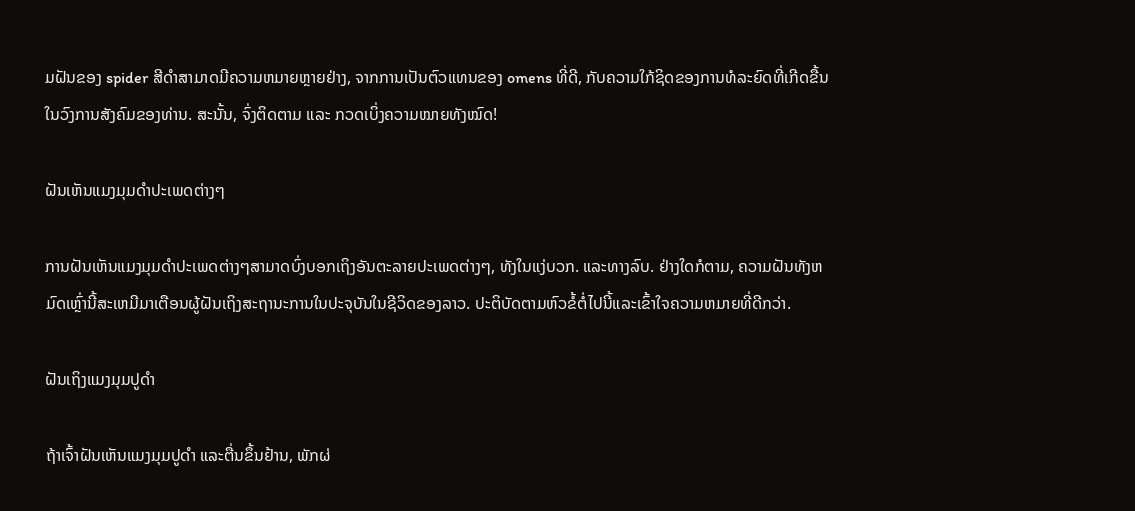ມຝັນຂອງ spider ສີດໍາສາມາດມີຄວາມຫມາຍຫຼາຍຢ່າງ, ຈາກການເປັນຕົວແທນຂອງ omens ທີ່ດີ, ກັບຄວາມໃກ້ຊິດຂອງການທໍລະຍົດທີ່ເກີດຂື້ນໃນວົງການສັງຄົມຂອງທ່ານ. ສະນັ້ນ, ຈົ່ງຕິດຕາມ ແລະ ກວດເບິ່ງຄວາມໝາຍທັງໝົດ!

ຝັນເຫັນແມງມຸມດຳປະເພດຕ່າງໆ

ການຝັນເຫັນແມງມຸມດຳປະເພດຕ່າງໆສາມາດບົ່ງບອກເຖິງອັນຕະລາຍປະເພດຕ່າງໆ, ທັງໃນແງ່ບວກ. ແລະທາງລົບ. ຢ່າງໃດກໍຕາມ, ຄວາມຝັນທັງຫມົດເຫຼົ່ານີ້ສະເຫມີມາເຕືອນຜູ້ຝັນເຖິງສະຖານະການໃນປະຈຸບັນໃນຊີວິດຂອງລາວ. ປະຕິບັດຕາມຫົວຂໍ້ຕໍ່ໄປນີ້ແລະເຂົ້າໃຈຄວາມຫມາຍທີ່ດີກວ່າ.

ຝັນເຖິງແມງມຸມປູດຳ

ຖ້າເຈົ້າຝັນເຫັນແມງມຸມປູດຳ ແລະຕື່ນຂຶ້ນຢ້ານ, ພັກຜ່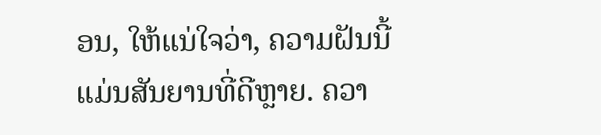ອນ, ໃຫ້ແນ່ໃຈວ່າ, ຄວາມຝັນນີ້ແມ່ນສັນຍານທີ່ດີຫຼາຍ. ຄວາ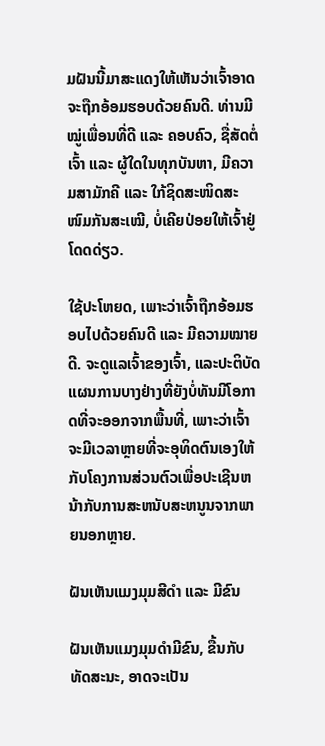ມຝັນນີ້ມາສະແດງໃຫ້ເຫັນວ່າເຈົ້າອາດຈະຖືກອ້ອມຮອບດ້ວຍຄົນດີ. ທ່ານມີໝູ່ເພື່ອນທີ່ດີ ແລະ ຄອບຄົວ, ຊື່ສັດຕໍ່ເຈົ້າ ແລະ ຜູ້ໃດໃນທຸກບັນຫາ, ມີຄວາມສາມັກຄີ ແລະ ໃກ້ຊິດສະໜິດສະໜົມກັນສະເໝີ, ບໍ່ເຄີຍປ່ອຍໃຫ້ເຈົ້າຢູ່ໂດດດ່ຽວ.

ໃຊ້ປະໂຫຍດ, ເພາະວ່າເຈົ້າຖືກອ້ອມຮອບໄປດ້ວຍຄົນດີ ແລະ ມີຄວາມໝາຍດີ. ຈະດູແລເຈົ້າຂອງເຈົ້າ, ແລະປະຕິບັດແຜນການບາງຢ່າງທີ່ຍັງບໍ່ທັນມີໂອກາດທີ່ຈະອອກຈາກພື້ນທີ່, ເພາະວ່າເຈົ້າຈະມີເວລາຫຼາຍທີ່ຈະອຸທິດຕົນເອງໃຫ້ກັບໂຄງການສ່ວນຕົວເພື່ອປະເຊີນຫນ້າກັບການສະຫນັບສະຫນູນຈາກພາຍນອກຫຼາຍ.

ຝັນເຫັນແມງມຸມສີດຳ ແລະ ມີຂົນ

ຝັນເຫັນແມງມຸມດຳມີຂົນ, ຂື້ນກັບທັດສະນະ, ອາດຈະເປັນ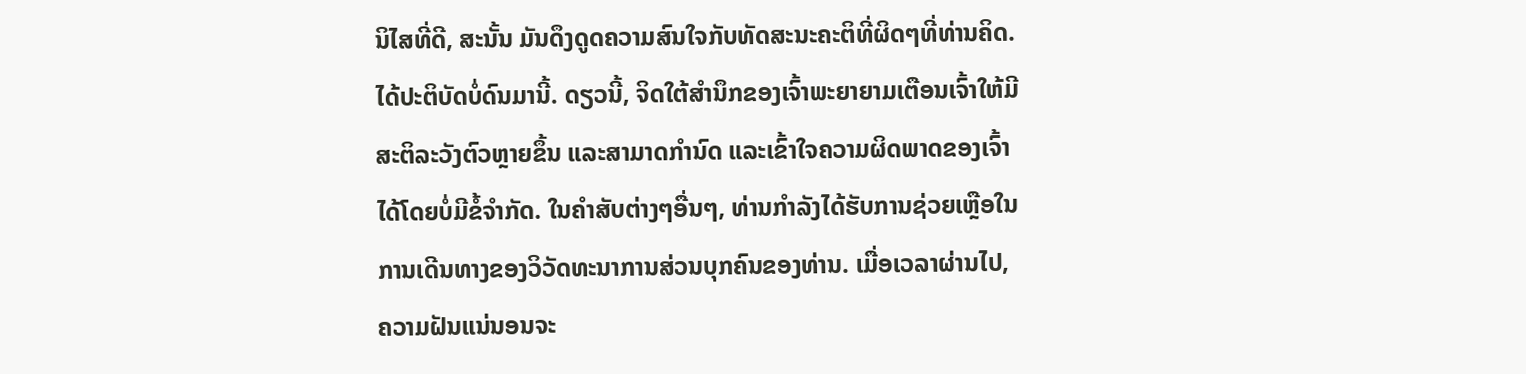ນິໄສທີ່ດີ, ສະນັ້ນ ມັນດຶງດູດຄວາມສົນໃຈກັບທັດສະນະຄະຕິທີ່ຜິດໆທີ່ທ່ານຄິດ. ໄດ້ປະຕິບັດບໍ່ດົນມານີ້. ດຽວນີ້, ຈິດໃຕ້ສຳນຶກຂອງເຈົ້າພະຍາຍາມເຕືອນເຈົ້າໃຫ້ມີສະຕິລະວັງຕົວຫຼາຍຂຶ້ນ ແລະສາມາດກຳນົດ ແລະເຂົ້າໃຈຄວາມຜິດພາດຂອງເຈົ້າໄດ້ໂດຍບໍ່ມີຂໍ້ຈຳກັດ. ໃນຄໍາສັບຕ່າງໆອື່ນໆ, ທ່ານກໍາລັງໄດ້ຮັບການຊ່ວຍເຫຼືອໃນການເດີນທາງຂອງວິວັດທະນາການສ່ວນບຸກຄົນຂອງທ່ານ. ເມື່ອເວລາຜ່ານໄປ, ຄວາມຝັນແນ່ນອນຈະ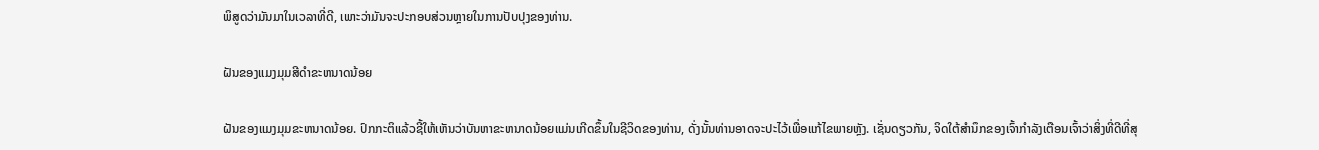ພິສູດວ່າມັນມາໃນເວລາທີ່ດີ, ເພາະວ່າມັນຈະປະກອບສ່ວນຫຼາຍໃນການປັບປຸງຂອງທ່ານ.

ຝັນຂອງແມງມຸມສີດໍາຂະຫນາດນ້ອຍ

ຝັນຂອງແມງມຸມຂະຫນາດນ້ອຍ. ປົກກະຕິແລ້ວຊີ້ໃຫ້ເຫັນວ່າບັນຫາຂະຫນາດນ້ອຍແມ່ນເກີດຂຶ້ນໃນຊີວິດຂອງທ່ານ, ດັ່ງນັ້ນທ່ານອາດຈະປະໄວ້ເພື່ອແກ້ໄຂພາຍຫຼັງ. ເຊັ່ນດຽວກັນ, ຈິດໃຕ້ສຳນຶກຂອງເຈົ້າກຳລັງເຕືອນເຈົ້າວ່າສິ່ງທີ່ດີທີ່ສຸ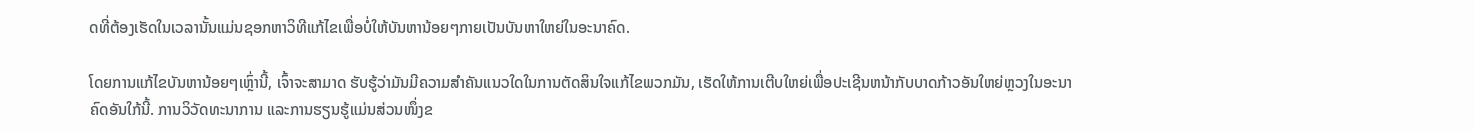ດທີ່ຕ້ອງເຮັດໃນເວລານັ້ນແມ່ນຊອກຫາວິທີແກ້ໄຂເພື່ອບໍ່ໃຫ້ບັນຫານ້ອຍໆກາຍເປັນບັນຫາໃຫຍ່ໃນອະນາຄົດ.

ໂດຍການແກ້ໄຂບັນຫານ້ອຍໆເຫຼົ່ານີ້, ເຈົ້າຈະສາມາດ ຮັບຮູ້ວ່າມັນມີຄວາມສໍາຄັນແນວໃດໃນການຕັດສິນໃຈແກ້ໄຂພວກມັນ, ເຮັດໃຫ້ການເຕີບໃຫຍ່ເພື່ອປະເຊີນຫນ້າກັບບາດກ້າວອັນໃຫຍ່ຫຼວງໃນອະນາຄົດອັນໃກ້ນີ້. ການວິວັດທະນາການ ແລະການຮຽນຮູ້ແມ່ນສ່ວນໜຶ່ງຂ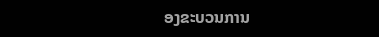ອງຂະບວນການ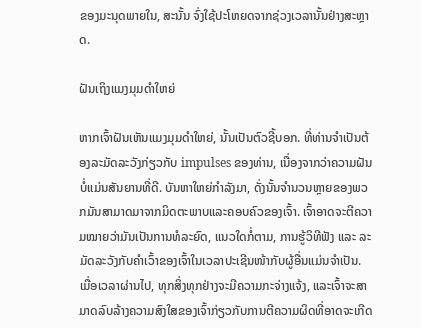ຂອງມະນຸດພາຍໃນ, ສະນັ້ນ ຈົ່ງໃຊ້ປະໂຫຍດຈາກຊ່ວງເວລານັ້ນຢ່າງສະຫຼາດ.

ຝັນເຖິງແມງມຸມດຳໃຫຍ່

ຫາກເຈົ້າຝັນເຫັນແມງມຸມດຳໃຫຍ່, ນັ້ນເປັນຕົວຊີ້ບອກ. ທີ່ທ່ານຈໍາເປັນຕ້ອງລະມັດລະວັງກ່ຽວກັບ impulses ຂອງທ່ານ, ເນື່ອງຈາກວ່າຄວາມຝັນບໍ່ແມ່ນສັນຍານທີ່ດີ. ບັນຫາໃຫຍ່ກໍາລັງມາ, ດັ່ງນັ້ນຈໍານວນຫຼາຍຂອງພວກມັນສາມາດມາຈາກມິດຕະພາບແລະຄອບຄົວຂອງເຈົ້າ. ເຈົ້າອາດຈະຕີຄວາມໝາຍວ່າມັນເປັນການທໍລະຍົດ, ແນວໃດກໍ່ຕາມ, ການຮູ້ວິທີຟັງ ແລະ ລະມັດລະວັງກັບຄໍາເວົ້າຂອງເຈົ້າໃນເວລາປະເຊີນໜ້າກັບຜູ້ອື່ນແມ່ນຈໍາເປັນ. ເມື່ອເວລາຜ່ານໄປ, ທຸກສິ່ງທຸກຢ່າງຈະມີຄວາມກະຈ່າງແຈ້ງ, ແລະເຈົ້າຈະສາມາດລົບລ້າງຄວາມສົງໃສຂອງເຈົ້າກ່ຽວກັບການຕີຄວາມຜິດທີ່ອາດຈະເກີດ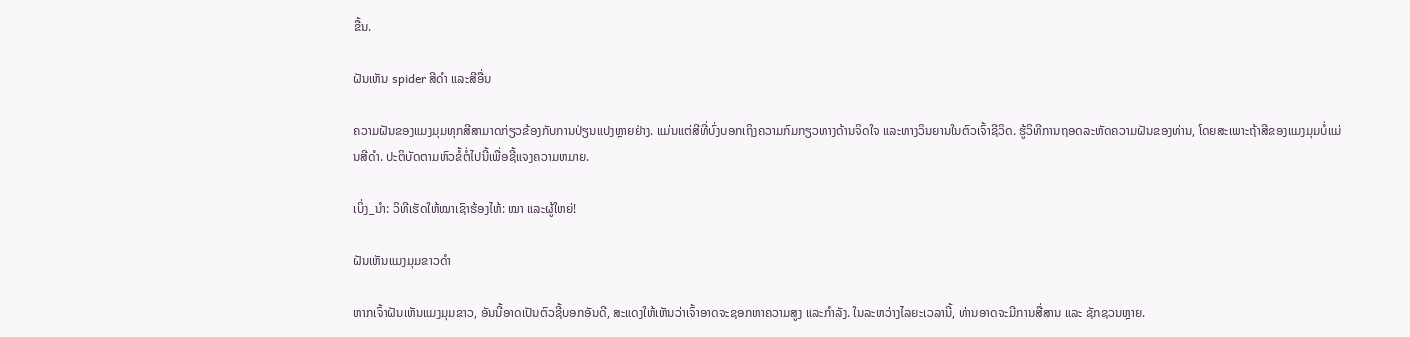ຂື້ນ.

ຝັນເຫັນ spider ສີດໍາ ແລະສີອື່ນ

ຄວາມຝັນຂອງແມງມຸມທຸກສີສາມາດກ່ຽວຂ້ອງກັບການປ່ຽນແປງຫຼາຍຢ່າງ. ແມ່ນແຕ່ສີທີ່ບົ່ງບອກເຖິງຄວາມກົມກຽວທາງດ້ານຈິດໃຈ ແລະທາງວິນຍານໃນຕົວເຈົ້າຊີວິດ. ຮູ້ວິທີການຖອດລະຫັດຄວາມຝັນຂອງທ່ານ, ໂດຍສະເພາະຖ້າສີຂອງແມງມຸມບໍ່ແມ່ນສີດໍາ. ປະຕິບັດຕາມຫົວຂໍ້ຕໍ່ໄປນີ້ເພື່ອຊີ້ແຈງຄວາມຫມາຍ.

ເບິ່ງ_ນຳ: ວິທີເຮັດໃຫ້ໝາເຊົາຮ້ອງໄຫ້: ໝາ ແລະຜູ້ໃຫຍ່!

ຝັນເຫັນແມງມຸມຂາວດຳ

ຫາກເຈົ້າຝັນເຫັນແມງມຸມຂາວ, ອັນນີ້ອາດເປັນຕົວຊີ້ບອກອັນດີ, ສະແດງໃຫ້ເຫັນວ່າເຈົ້າອາດຈະຊອກຫາຄວາມສູງ ແລະກຳລັງ. ໃນລະຫວ່າງໄລຍະເວລານີ້, ທ່ານອາດຈະມີການສື່ສານ ແລະ ຊັກຊວນຫຼາຍ.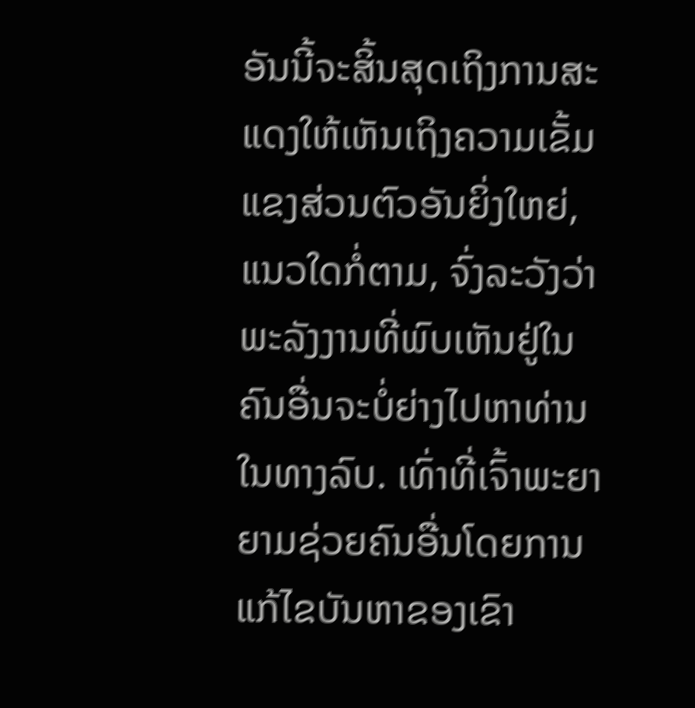ອັນນີ້ຈະສິ້ນສຸດເຖິງການສະແດງໃຫ້ເຫັນເຖິງຄວາມເຂັ້ມແຂງສ່ວນຕົວອັນຍິ່ງໃຫຍ່, ແນວໃດກໍ່ຕາມ, ຈົ່ງລະວັງວ່າພະລັງງານທີ່ພົບເຫັນຢູ່ໃນຄົນອື່ນຈະບໍ່ຍ່າງໄປຫາທ່ານໃນທາງລົບ. ເທົ່າທີ່ເຈົ້າພະຍາຍາມຊ່ວຍຄົນອື່ນໂດຍການແກ້ໄຂບັນຫາຂອງເຂົາ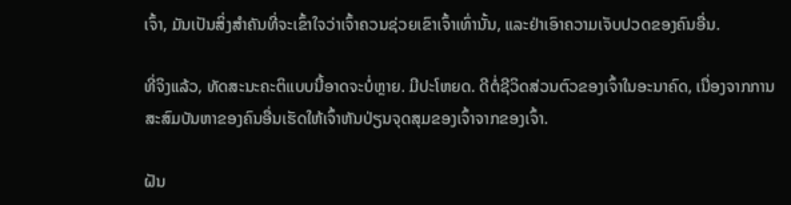ເຈົ້າ, ມັນເປັນສິ່ງສໍາຄັນທີ່ຈະເຂົ້າໃຈວ່າເຈົ້າຄວນຊ່ວຍເຂົາເຈົ້າເທົ່ານັ້ນ, ແລະຢ່າເອົາຄວາມເຈັບປວດຂອງຄົນອື່ນ.

ທີ່ຈິງແລ້ວ, ທັດສະນະຄະຕິແບບນີ້ອາດຈະບໍ່ຫຼາຍ. ມີປະໂຫຍດ. ດີຕໍ່ຊີວິດສ່ວນຕົວຂອງເຈົ້າໃນອະນາຄົດ, ເນື່ອງຈາກການສະສົມບັນຫາຂອງຄົນອື່ນເຮັດໃຫ້ເຈົ້າຫັນປ່ຽນຈຸດສຸມຂອງເຈົ້າຈາກຂອງເຈົ້າ.

ຝັນ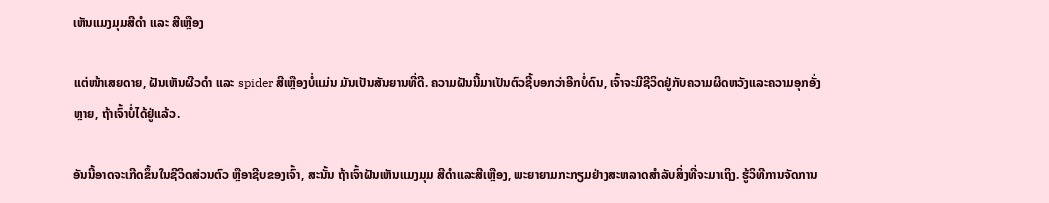ເຫັນແມງມຸມສີດຳ ແລະ ສີເຫຼືອງ

ແຕ່ໜ້າເສຍດາຍ, ຝັນເຫັນຜີວດຳ ແລະ spider ສີເຫຼືອງບໍ່ແມ່ນ ມັນເປັນສັນຍານທີ່ດີ. ຄວາມຝັນນີ້ມາເປັນຕົວຊີ້ບອກວ່າອີກບໍ່ດົນ, ເຈົ້າຈະມີຊີວິດຢູ່ກັບຄວາມຜິດຫວັງແລະຄວາມອຸກອັ່ງຫຼາຍ, ຖ້າເຈົ້າບໍ່ໄດ້ຢູ່ແລ້ວ.

ອັນນີ້ອາດຈະເກີດຂຶ້ນໃນຊີວິດສ່ວນຕົວ ຫຼືອາຊີບຂອງເຈົ້າ, ສະນັ້ນ ຖ້າເຈົ້າຝັນເຫັນແມງມຸມ ສີດໍາແລະສີເຫຼືອງ, ພະຍາຍາມກະກຽມຢ່າງສະຫລາດສໍາລັບສິ່ງທີ່ຈະມາເຖິງ. ຮູ້ວິທີການຈັດການ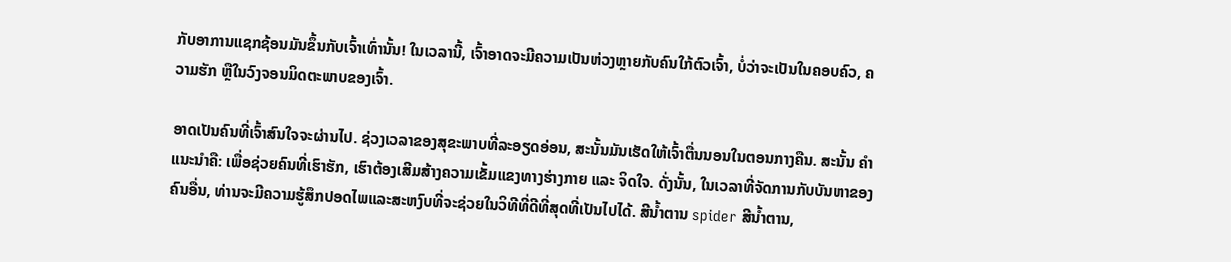ກັບອາການແຊກຊ້ອນມັນຂຶ້ນກັບເຈົ້າເທົ່ານັ້ນ! ໃນເວລານີ້, ເຈົ້າອາດຈະມີຄວາມເປັນຫ່ວງຫຼາຍກັບຄົນໃກ້ຕົວເຈົ້າ, ບໍ່ວ່າຈະເປັນໃນຄອບຄົວ, ຄວາມຮັກ ຫຼືໃນວົງຈອນມິດຕະພາບຂອງເຈົ້າ.

ອາດເປັນຄົນທີ່ເຈົ້າສົນໃຈຈະຜ່ານໄປ. ຊ່ວງເວລາຂອງສຸຂະພາບທີ່ລະອຽດອ່ອນ, ສະນັ້ນມັນເຮັດໃຫ້ເຈົ້າຕື່ນນອນໃນຕອນກາງຄືນ. ສະນັ້ນ ຄຳແນະນຳຄື: ເພື່ອຊ່ວຍຄົນທີ່ເຮົາຮັກ, ເຮົາຕ້ອງເສີມສ້າງຄວາມເຂັ້ມແຂງທາງຮ່າງກາຍ ແລະ ຈິດໃຈ. ດັ່ງນັ້ນ, ໃນເວລາທີ່ຈັດການກັບບັນຫາຂອງຄົນອື່ນ, ທ່ານຈະມີຄວາມຮູ້ສຶກປອດໄພແລະສະຫງົບທີ່ຈະຊ່ວຍໃນວິທີທີ່ດີທີ່ສຸດທີ່ເປັນໄປໄດ້. ສີນ້ຳຕານ spider ສີນ້ຳຕານ,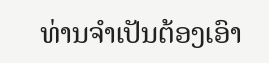ທ່ານຈໍາເປັນຕ້ອງເອົາ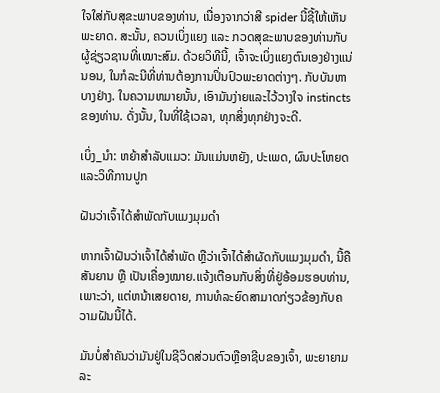ໃຈໃສ່ກັບສຸຂະພາບຂອງທ່ານ, ເນື່ອງຈາກວ່າສີ spider ນີ້ຊີ້ໃຫ້ເຫັນພະຍາດ. ສະນັ້ນ, ຄວນເບິ່ງແຍງ ແລະ ກວດສຸຂະພາບຂອງທ່ານກັບຜູ້ຊ່ຽວຊານທີ່ເໝາະສົມ. ດ້ວຍວິທີນີ້, ເຈົ້າຈະເບິ່ງແຍງຕົນເອງຢ່າງແນ່ນອນ, ໃນກໍລະນີທີ່ທ່ານຕ້ອງການປິ່ນປົວພະຍາດຕ່າງໆ. ກັບບັນຫາບາງຢ່າງ. ໃນຄວາມຫມາຍນັ້ນ, ເອົາມັນງ່າຍແລະໄວ້ວາງໃຈ instincts ຂອງທ່ານ. ດັ່ງນັ້ນ, ໃນທີ່ໃຊ້ເວລາ, ທຸກສິ່ງທຸກຢ່າງຈະດີ.

ເບິ່ງ_ນຳ: ຫຍ້າສໍາລັບແມວ: ມັນແມ່ນຫຍັງ, ປະເພດ, ຜົນປະໂຫຍດແລະວິທີການປູກ

ຝັນວ່າເຈົ້າໄດ້ສຳພັດກັບແມງມຸມດຳ

ຫາກເຈົ້າຝັນວ່າເຈົ້າໄດ້ສຳພັດ ຫຼືວ່າເຈົ້າໄດ້ສຳຜັດກັບແມງມຸມດຳ, ນີ້ຄືສັນຍານ ຫຼື ເປັນເຄື່ອງໝາຍ.ແຈ້ງເຕືອນກັບສິ່ງທີ່ຢູ່ອ້ອມຮອບທ່ານ, ເພາະວ່າ, ແຕ່ຫນ້າເສຍດາຍ, ການທໍລະຍົດສາມາດກ່ຽວຂ້ອງກັບຄວາມຝັນນີ້ໄດ້.

ມັນບໍ່ສໍາຄັນວ່າມັນຢູ່ໃນຊີວິດສ່ວນຕົວຫຼືອາຊີບຂອງເຈົ້າ, ພະຍາຍາມລະ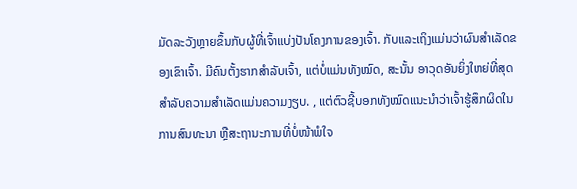ມັດລະວັງຫຼາຍຂຶ້ນກັບຜູ້ທີ່ເຈົ້າແບ່ງປັນໂຄງການຂອງເຈົ້າ. ກັບແລະເຖິງແມ່ນວ່າຜົນສໍາເລັດຂອງເຂົາເຈົ້າ. ມີຄົນຕັ້ງຮາກສຳລັບເຈົ້າ, ແຕ່ບໍ່ແມ່ນທັງໝົດ, ສະນັ້ນ ອາວຸດອັນຍິ່ງໃຫຍ່ທີ່ສຸດສຳລັບຄວາມສຳເລັດແມ່ນຄວາມງຽບ. , ແຕ່ຕົວຊີ້ບອກທັງໝົດແນະນຳວ່າເຈົ້າຮູ້ສຶກຜິດໃນການສົນທະນາ ຫຼືສະຖານະການທີ່ບໍ່ໜ້າພໍໃຈ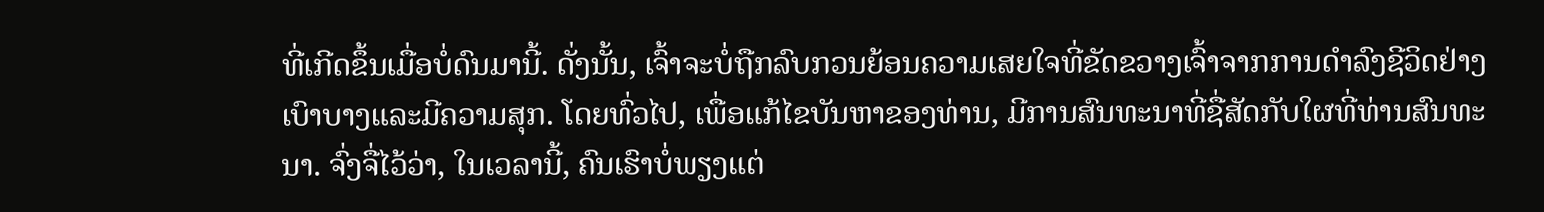ທີ່ເກີດຂຶ້ນເມື່ອບໍ່ດົນມານີ້. ດັ່ງນັ້ນ, ເຈົ້າຈະບໍ່ຖືກລົບກວນຍ້ອນຄວາມເສຍໃຈທີ່ຂັດຂວາງເຈົ້າຈາກການດໍາລົງຊີວິດຢ່າງເບົາບາງແລະມີຄວາມສຸກ. ໂດຍທົ່ວໄປ, ເພື່ອແກ້ໄຂບັນຫາຂອງທ່ານ, ມີການສົນທະນາທີ່ຊື່ສັດກັບໃຜທີ່ທ່ານສົນທະນາ. ຈົ່ງຈື່ໄວ້ວ່າ, ໃນເວລານີ້, ຄົນເຮົາບໍ່ພຽງແຕ່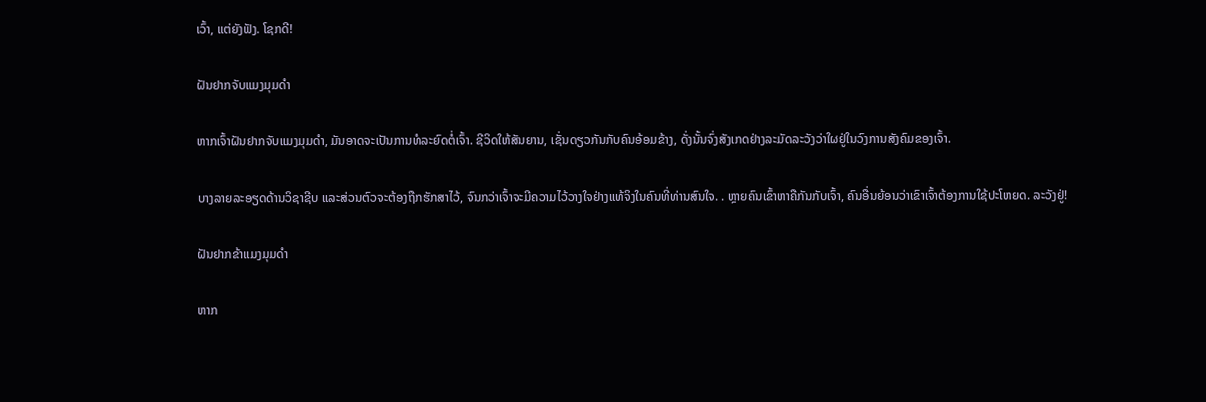ເວົ້າ, ແຕ່ຍັງຟັງ. ໂຊກດີ!

ຝັນຢາກຈັບແມງມຸມດຳ

ຫາກເຈົ້າຝັນຢາກຈັບແມງມຸມດຳ, ມັນອາດຈະເປັນການທໍລະຍົດຕໍ່ເຈົ້າ. ຊີວິດໃຫ້ສັນຍານ, ເຊັ່ນດຽວກັນກັບຄົນອ້ອມຂ້າງ, ດັ່ງນັ້ນຈົ່ງສັງເກດຢ່າງລະມັດລະວັງວ່າໃຜຢູ່ໃນວົງການສັງຄົມຂອງເຈົ້າ.

ບາງລາຍລະອຽດດ້ານວິຊາຊີບ ແລະສ່ວນຕົວຈະຕ້ອງຖືກຮັກສາໄວ້, ຈົນກວ່າເຈົ້າຈະມີຄວາມໄວ້ວາງໃຈຢ່າງແທ້ຈິງໃນຄົນທີ່ທ່ານສົນໃຈ. . ຫຼາຍຄົນເຂົ້າຫາຄືກັນກັບເຈົ້າ, ຄົນອື່ນຍ້ອນວ່າເຂົາເຈົ້າຕ້ອງການໃຊ້ປະໂຫຍດ. ລະວັງຢູ່!

ຝັນຢາກຂ້າແມງມຸມດຳ

ຫາກ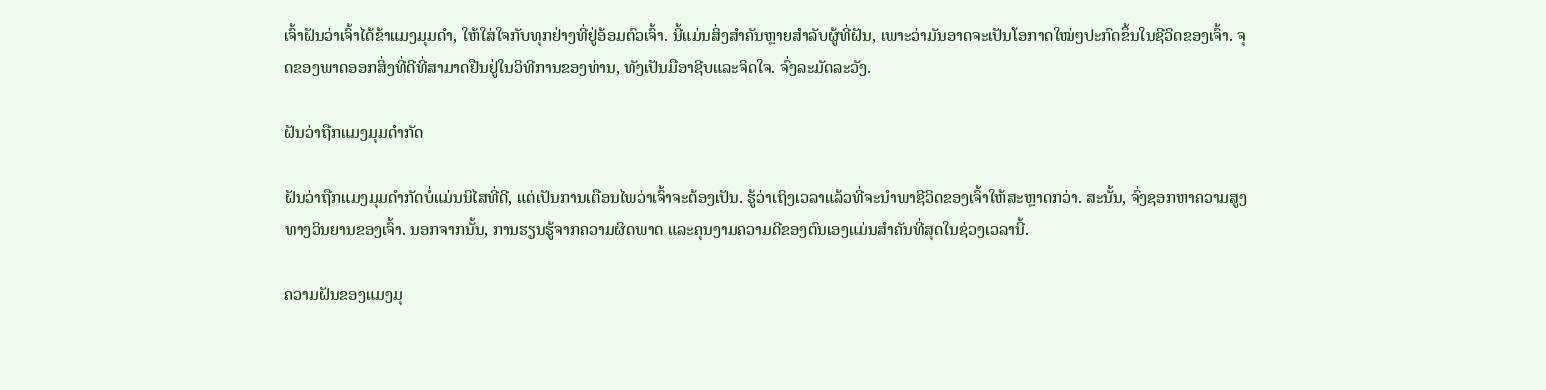ເຈົ້າຝັນວ່າເຈົ້າໄດ້ຂ້າແມງມຸມດຳ, ໃຫ້ໃສ່ໃຈກັບທຸກຢ່າງທີ່ຢູ່ອ້ອມຕົວເຈົ້າ. ນີ້ແມ່ນສິ່ງສຳຄັນຫຼາຍສຳລັບຜູ້ທີ່ຝັນ, ເພາະວ່າມັນອາດຈະເປັນໂອກາດໃໝ່ໆປະກົດຂຶ້ນໃນຊີວິດຂອງເຈົ້າ. ຈຸດຂອງພາດອອກສິ່ງທີ່ດີທີ່ສາມາດຢືນຢູ່ໃນວິທີການຂອງທ່ານ, ທັງເປັນມືອາຊີບແລະຈິດໃຈ. ຈົ່ງລະມັດລະວັງ.

ຝັນວ່າຖືກແມງມຸມດຳກັດ

ຝັນວ່າຖືກແມງມຸມດຳກັດບໍ່ແມ່ນນິໄສທີ່ດີ, ແຕ່ເປັນການເຕືອນໄພວ່າເຈົ້າຈະຕ້ອງເປັນ. ຮູ້ວ່າເຖິງເວລາແລ້ວທີ່ຈະນຳພາຊີວິດຂອງເຈົ້າໃຫ້ສະຫຼາດກວ່າ. ສະນັ້ນ, ຈົ່ງຊອກຫາຄວາມສູງທາງວິນຍານຂອງເຈົ້າ. ນອກຈາກນັ້ນ, ການຮຽນຮູ້ຈາກຄວາມຜິດພາດ ແລະຄຸນງາມຄວາມດີຂອງຕົນເອງແມ່ນສໍາຄັນທີ່ສຸດໃນຊ່ວງເວລານີ້.

ຄວາມຝັນຂອງແມງມຸ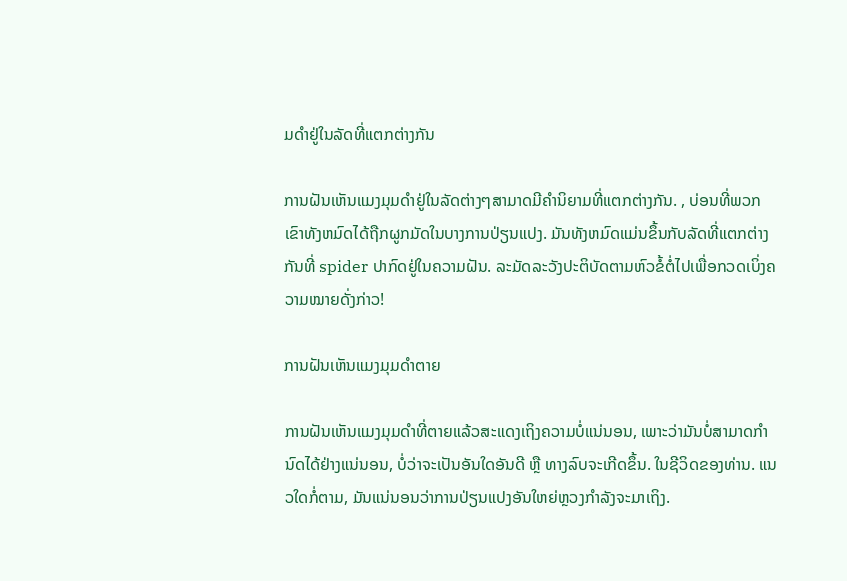ມດໍາຢູ່ໃນລັດທີ່ແຕກຕ່າງກັນ

ການຝັນເຫັນແມງມຸມດໍາຢູ່ໃນລັດຕ່າງໆສາມາດມີຄໍານິຍາມທີ່ແຕກຕ່າງກັນ. , ບ່ອນທີ່ພວກເຂົາທັງຫມົດໄດ້ຖືກຜູກມັດໃນບາງການປ່ຽນແປງ. ມັນທັງຫມົດແມ່ນຂຶ້ນກັບລັດທີ່ແຕກຕ່າງກັນທີ່ spider ປາກົດຢູ່ໃນຄວາມຝັນ. ລະມັດລະວັງປະຕິບັດຕາມຫົວຂໍ້ຕໍ່ໄປເພື່ອກວດເບິ່ງຄວາມໝາຍດັ່ງກ່າວ!

ການຝັນເຫັນແມງມຸມດຳຕາຍ

ການຝັນເຫັນແມງມຸມດຳທີ່ຕາຍແລ້ວສະແດງເຖິງຄວາມບໍ່ແນ່ນອນ, ເພາະວ່າມັນບໍ່ສາມາດກຳນົດໄດ້ຢ່າງແນ່ນອນ, ບໍ່ວ່າຈະເປັນອັນໃດອັນດີ ຫຼື ທາງລົບຈະເກີດຂຶ້ນ. ໃນຊີວິດຂອງທ່ານ. ແນວໃດກໍ່ຕາມ, ມັນແນ່ນອນວ່າການປ່ຽນແປງອັນໃຫຍ່ຫຼວງກຳລັງຈະມາເຖິງ.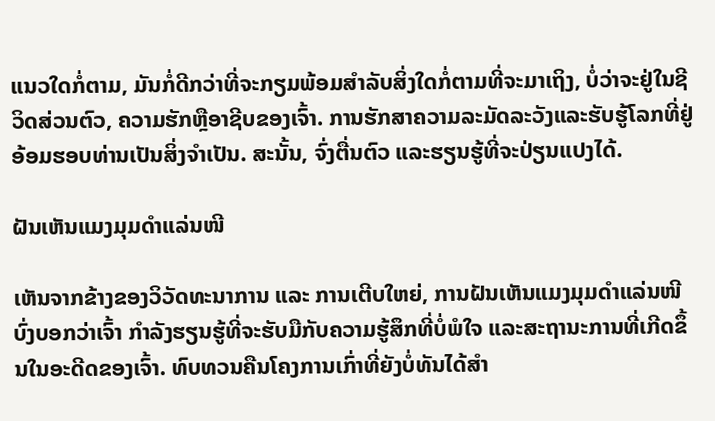ແນວໃດກໍ່ຕາມ, ມັນກໍ່ດີກວ່າທີ່ຈະກຽມພ້ອມສໍາລັບສິ່ງໃດກໍ່ຕາມທີ່ຈະມາເຖິງ, ບໍ່ວ່າຈະຢູ່ໃນຊີວິດສ່ວນຕົວ, ຄວາມຮັກຫຼືອາຊີບຂອງເຈົ້າ. ການຮັກສາຄວາມລະມັດລະວັງແລະຮັບຮູ້ໂລກທີ່ຢູ່ອ້ອມຮອບທ່ານເປັນສິ່ງຈໍາເປັນ. ສະນັ້ນ, ຈົ່ງຕື່ນຕົວ ແລະຮຽນຮູ້ທີ່ຈະປ່ຽນແປງໄດ້.

ຝັນເຫັນແມງມຸມດຳແລ່ນໜີ

ເຫັນຈາກຂ້າງຂອງວິວັດທະນາການ ແລະ ການເຕີບໃຫຍ່, ການຝັນເຫັນແມງມຸມດຳແລ່ນໜີ ບົ່ງບອກວ່າເຈົ້າ ກໍາລັງຮຽນຮູ້ທີ່ຈະຮັບມືກັບຄວາມຮູ້ສຶກທີ່ບໍ່ພໍໃຈ ແລະສະຖານະການທີ່ເກີດຂຶ້ນໃນອະດີດຂອງເຈົ້າ. ທົບທວນຄືນໂຄງການເກົ່າທີ່ຍັງບໍ່ທັນໄດ້ສໍາ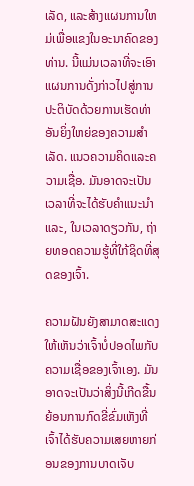ເລັດ, ແລະສ້າງແຜນການໃຫມ່ເພື່ອແຂງໃນອະນາຄົດຂອງທ່ານ. ນີ້ແມ່ນເວລາທີ່ຈະເອົາແຜນການດັ່ງກ່າວໄປສູ່ການປະຕິບັດດ້ວຍການເຮັດທ່າອັນຍິ່ງໃຫຍ່ຂອງຄວາມສໍາເລັດ. ແນວຄວາມຄິດແລະຄວາມເຊື່ອ. ມັນອາດຈະເປັນເວລາທີ່ຈະໄດ້ຮັບຄໍາແນະນໍາແລະ, ໃນເວລາດຽວກັນ, ຖ່າຍທອດຄວາມຮູ້ທີ່ໃກ້ຊິດທີ່ສຸດຂອງເຈົ້າ.

ຄວາມຝັນຍັງສາມາດສະແດງໃຫ້ເຫັນວ່າເຈົ້າບໍ່ປອດໄພກັບຄວາມເຊື່ອຂອງເຈົ້າເອງ. ມັນອາດຈະເປັນວ່າສິ່ງນີ້ເກີດຂື້ນຍ້ອນການກົດຂີ່ຂົ່ມເຫັງທີ່ເຈົ້າໄດ້ຮັບຄວາມເສຍຫາຍກ່ອນຂອງການບາດເຈັບ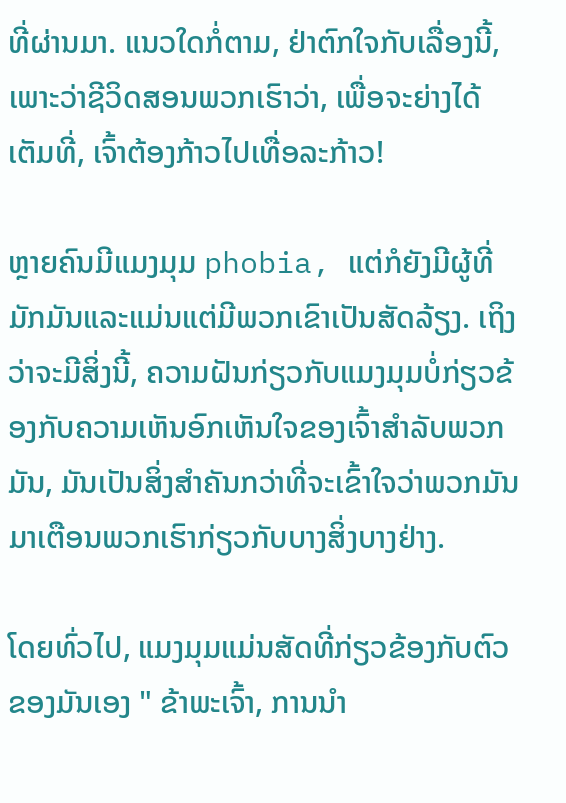ທີ່ຜ່ານມາ. ແນວໃດກໍ່ຕາມ, ຢ່າຕົກໃຈກັບເລື່ອງນີ້, ເພາະວ່າຊີວິດສອນພວກເຮົາວ່າ, ເພື່ອຈະຍ່າງໄດ້ເຕັມທີ່, ເຈົ້າຕ້ອງກ້າວໄປເທື່ອລະກ້າວ!

ຫຼາຍຄົນມີແມງມຸມ phobia, ແຕ່ກໍຍັງມີຜູ້ທີ່ມັກມັນແລະແມ່ນແຕ່ມີພວກເຂົາເປັນສັດລ້ຽງ. ເຖິງວ່າຈະມີສິ່ງນີ້, ຄວາມຝັນກ່ຽວກັບແມງມຸມບໍ່ກ່ຽວຂ້ອງກັບຄວາມເຫັນອົກເຫັນໃຈຂອງເຈົ້າສໍາລັບພວກມັນ, ມັນເປັນສິ່ງສໍາຄັນກວ່າທີ່ຈະເຂົ້າໃຈວ່າພວກມັນມາເຕືອນພວກເຮົາກ່ຽວກັບບາງສິ່ງບາງຢ່າງ.

ໂດຍທົ່ວໄປ, ແມງມຸມແມ່ນສັດທີ່ກ່ຽວຂ້ອງກັບຕົວຂອງມັນເອງ " ຂ້າພະເຈົ້າ, ການນໍາ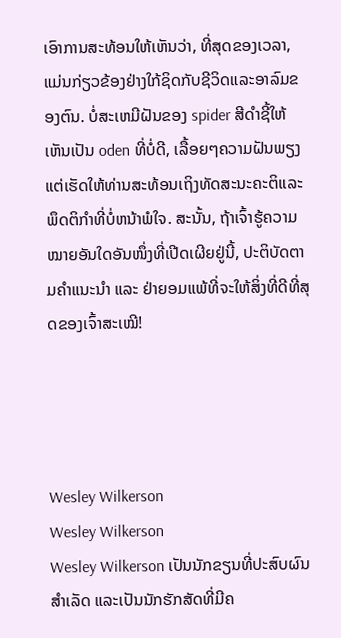ເອົາການສະທ້ອນໃຫ້ເຫັນວ່າ, ທີ່ສຸດຂອງເວລາ, ແມ່ນກ່ຽວຂ້ອງຢ່າງໃກ້ຊິດກັບຊີວິດແລະອາລົມຂອງຕົນ. ບໍ່ສະເຫມີຝັນຂອງ spider ສີດໍາຊີ້ໃຫ້ເຫັນເປັນ oden ທີ່ບໍ່ດີ, ເລື້ອຍໆຄວາມຝັນພຽງແຕ່ເຮັດໃຫ້ທ່ານສະທ້ອນເຖິງທັດສະນະຄະຕິແລະພຶດຕິກໍາທີ່ບໍ່ຫນ້າພໍໃຈ. ສະນັ້ນ, ຖ້າເຈົ້າຮູ້ຄວາມໝາຍອັນໃດອັນໜຶ່ງທີ່ເປີດເຜີຍຢູ່ນີ້, ປະຕິບັດຕາມຄຳແນະນຳ ແລະ ຢ່າຍອມແພ້ທີ່ຈະໃຫ້ສິ່ງທີ່ດີທີ່ສຸດຂອງເຈົ້າສະເໝີ!




Wesley Wilkerson
Wesley Wilkerson
Wesley Wilkerson ເປັນນັກຂຽນທີ່ປະສົບຜົນສຳເລັດ ແລະເປັນນັກຮັກສັດທີ່ມີຄ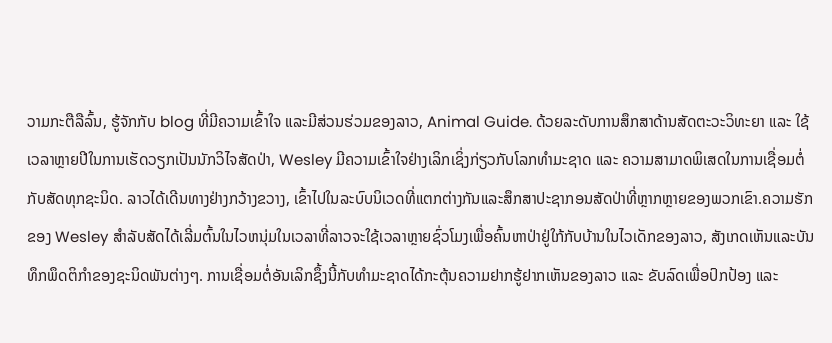ວາມກະຕືລືລົ້ນ, ຮູ້ຈັກກັບ blog ທີ່ມີຄວາມເຂົ້າໃຈ ແລະມີສ່ວນຮ່ວມຂອງລາວ, Animal Guide. ດ້ວຍລະດັບການສຶກສາດ້ານສັດຕະວະວິທະຍາ ແລະ ໃຊ້ເວລາຫຼາຍປີໃນການເຮັດວຽກເປັນນັກວິໄຈສັດປ່າ, Wesley ມີຄວາມເຂົ້າໃຈຢ່າງເລິກເຊິ່ງກ່ຽວກັບໂລກທຳມະຊາດ ແລະ ຄວາມສາມາດພິເສດໃນການເຊື່ອມຕໍ່ກັບສັດທຸກຊະນິດ. ລາວໄດ້ເດີນທາງຢ່າງກວ້າງຂວາງ, ເຂົ້າໄປໃນລະບົບນິເວດທີ່ແຕກຕ່າງກັນແລະສຶກສາປະຊາກອນສັດປ່າທີ່ຫຼາກຫຼາຍຂອງພວກເຂົາ.ຄວາມຮັກຂອງ Wesley ສໍາລັບສັດໄດ້ເລີ່ມຕົ້ນໃນໄວຫນຸ່ມໃນເວລາທີ່ລາວຈະໃຊ້ເວລາຫຼາຍຊົ່ວໂມງເພື່ອຄົ້ນຫາປ່າຢູ່ໃກ້ກັບບ້ານໃນໄວເດັກຂອງລາວ, ສັງເກດເຫັນແລະບັນທຶກພຶດຕິກໍາຂອງຊະນິດພັນຕ່າງໆ. ການເຊື່ອມຕໍ່ອັນເລິກຊຶ້ງນີ້ກັບທຳມະຊາດໄດ້ກະຕຸ້ນຄວາມຢາກຮູ້ຢາກເຫັນຂອງລາວ ແລະ ຂັບລົດເພື່ອປົກປ້ອງ ແລະ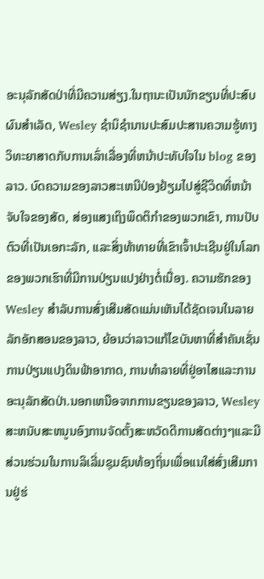ອະນຸລັກສັດປ່າທີ່ມີຄວາມສ່ຽງ.ໃນຖານະເປັນນັກຂຽນທີ່ປະສົບຜົນສໍາເລັດ, Wesley ຊໍານິຊໍານານປະສົມປະສານຄວາມຮູ້ທາງວິທະຍາສາດກັບການເລົ່າເລື່ອງທີ່ຫນ້າປະທັບໃຈໃນ blog ຂອງລາວ. ບົດຄວາມຂອງລາວສະເຫນີປ່ອງຢ້ຽມໄປສູ່ຊີວິດທີ່ຫນ້າຈັບໃຈຂອງສັດ, ສ່ອງແສງເຖິງພຶດຕິກໍາຂອງພວກເຂົາ, ການປັບຕົວທີ່ເປັນເອກະລັກ, ແລະສິ່ງທ້າທາຍທີ່ເຂົາເຈົ້າປະເຊີນຢູ່ໃນໂລກຂອງພວກເຮົາທີ່ມີການປ່ຽນແປງຢ່າງຕໍ່ເນື່ອງ. ຄວາມຮັກຂອງ Wesley ສໍາລັບການສົ່ງເສີມສັດແມ່ນເຫັນໄດ້ຊັດເຈນໃນລາຍລັກອັກສອນຂອງລາວ, ຍ້ອນວ່າລາວແກ້ໄຂບັນຫາທີ່ສໍາຄັນເຊັ່ນການປ່ຽນແປງດິນຟ້າອາກາດ, ການທໍາລາຍທີ່ຢູ່ອາໄສແລະການອະນຸລັກສັດປ່າ.ນອກເຫນືອຈາກການຂຽນຂອງລາວ, Wesley ສະຫນັບສະຫນູນອົງການຈັດຕັ້ງສະຫວັດດີການສັດຕ່າງໆແລະມີສ່ວນຮ່ວມໃນການລິເລີ່ມຊຸມຊົນທ້ອງຖິ່ນເພື່ອແນໃສ່ສົ່ງເສີມການຢູ່ຮ່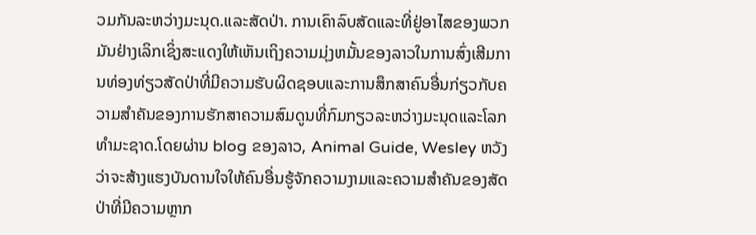ວມກັນລະຫວ່າງມະນຸດ.ແລະສັດປ່າ. ການເຄົາລົບສັດແລະທີ່ຢູ່ອາໄສຂອງພວກມັນຢ່າງເລິກເຊິ່ງສະແດງໃຫ້ເຫັນເຖິງຄວາມມຸ່ງຫມັ້ນຂອງລາວໃນການສົ່ງເສີມການທ່ອງທ່ຽວສັດປ່າທີ່ມີຄວາມຮັບຜິດຊອບແລະການສຶກສາຄົນອື່ນກ່ຽວກັບຄວາມສໍາຄັນຂອງການຮັກສາຄວາມສົມດູນທີ່ກົມກຽວລະຫວ່າງມະນຸດແລະໂລກທໍາມະຊາດ.ໂດຍຜ່ານ blog ຂອງລາວ, Animal Guide, Wesley ຫວັງວ່າຈະສ້າງແຮງບັນດານໃຈໃຫ້ຄົນອື່ນຮູ້ຈັກຄວາມງາມແລະຄວາມສໍາຄັນຂອງສັດປ່າທີ່ມີຄວາມຫຼາກ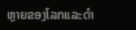ຫຼາຍຂອງໂລກແລະດໍາ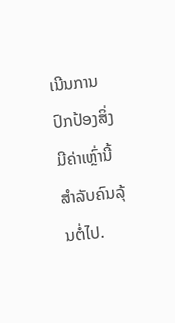ເນີນການປົກປ້ອງສິ່ງມີຄ່າເຫຼົ່ານີ້ສໍາລັບຄົນລຸ້ນຕໍ່ໄປ.